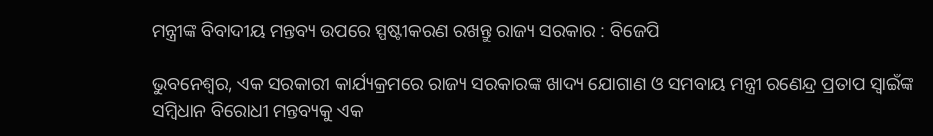ମନ୍ତ୍ରୀଙ୍କ ବିବାଦୀୟ ମନ୍ତବ୍ୟ ଉପରେ ସ୍ପଷ୍ଟୀକରଣ ରଖନ୍ତୁ ରାଜ୍ୟ ସରକାର : ବିଜେପି

ଭୁବନେଶ୍ୱର, ଏକ ସରକାରୀ କାର୍ଯ୍ୟକ୍ରମରେ ରାଜ୍ୟ ସରକାରଙ୍କ ଖାଦ୍ୟ ଯୋଗାଣ ଓ ସମବାୟ ମନ୍ତ୍ରୀ ରଣେନ୍ଦ୍ର ପ୍ରତାପ ସ୍ୱାଇଁଙ୍କ ସମ୍ବିଧାନ ବିରୋଧୀ ମନ୍ତବ୍ୟକୁ ଏକ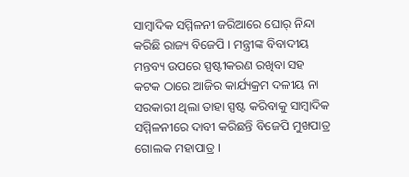ସାମ୍ବାଦିକ ସମ୍ମିଳନୀ ଜରିଆରେ ଘୋର୍ ନିନ୍ଦା କରିଛି ରାଜ୍ୟ ବିଜେପି । ମନ୍ତ୍ରୀଙ୍କ ବିବାଦୀୟ ମନ୍ତବ୍ୟ ଉପରେ ସ୍ପଷ୍ଟୀକରଣ ରଖିବା ସହ କଟକ ଠାରେ ଆଜିର କାର୍ଯ୍ୟକ୍ରମ ଦଳୀୟ ନା ସରକାରୀ ଥିଲା ତାହା ସ୍ପଷ୍ଟ କରିବାକୁ ସାମ୍ବାଦିକ ସମ୍ମିଳନୀରେ ଦାବୀ କରିଛନ୍ତି ବିଜେପି ମୁଖପାତ୍ର ଗୋଲକ ମହାପାତ୍ର ।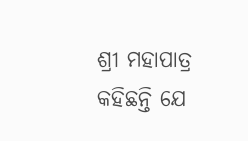ଶ୍ରୀ ମହାପାତ୍ର କହିଛନ୍ତି ଯେ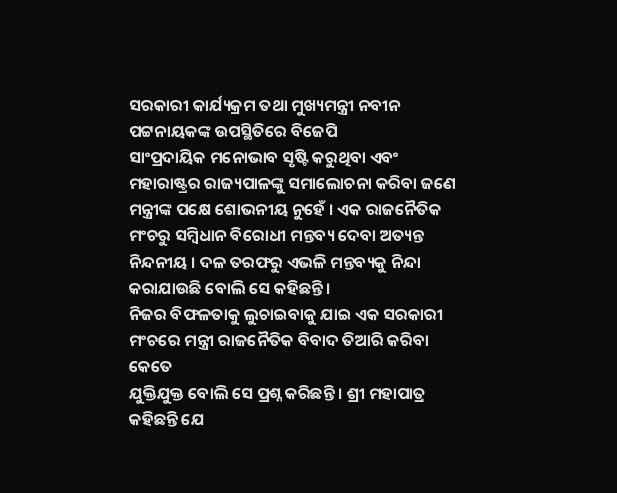ସରକାରୀ କାର୍ଯ୍ୟକ୍ରମ ତଥା ମୁଖ୍ୟମନ୍ତ୍ରୀ ନବୀନ ପଟ୍ଟନାୟକଙ୍କ ଉପସ୍ଥିତିରେ ବିଜେପି
ସାଂପ୍ରଦାୟିକ ମନୋଭାବ ସୃଷ୍ଟି କରୁଥିବା ଏବଂ ମହାରାଷ୍ଟ୍ରର ରାଜ୍ୟପାଳଙ୍କୁ ସମାଲୋଚନା କରିବା ଜଣେ ମନ୍ତ୍ରୀଙ୍କ ପକ୍ଷେ ଶୋଭନୀୟ ନୁହେଁ । ଏକ ରାଜନୈତିକ ମଂଚରୁ ସମ୍ବିଧାନ ବିରୋଧୀ ମନ୍ତବ୍ୟ ଦେବା ଅତ୍ୟନ୍ତ ନିନ୍ଦନୀୟ । ଦଳ ତରଫରୁ ଏଭଳି ମନ୍ତବ୍ୟକୁ ନିନ୍ଦା କରାଯାଉଛି ବୋଲି ସେ କହିଛନ୍ତି ।
ନିଜର ବିଫଳତାକୁ ଲୁଚାଇବାକୁ ଯାଇ ଏକ ସରକାରୀ ମଂଚରେ ମନ୍ତ୍ରୀ ରାଜନୈତିକ ବିବାଦ ତିଆରି କରିବା କେତେ
ଯୁକ୍ତିଯୁକ୍ତ ବୋଲି ସେ ପ୍ରଶ୍ନ କରିଛନ୍ତି । ଶ୍ରୀ ମହାପାତ୍ର କହିଛନ୍ତି ଯେ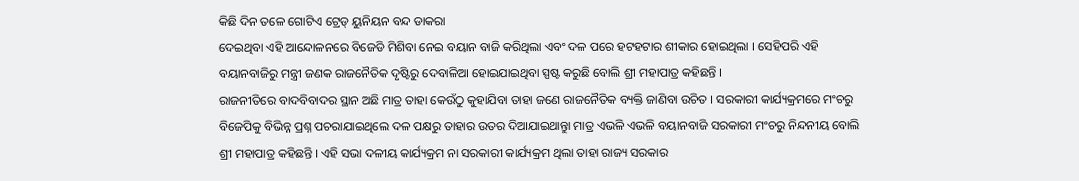କିଛି ଦିନ ତଳେ ଗୋଟିଏ ଟ୍ରେଡ୍ ୟୁନିୟନ ବନ୍ଦ ଡାକରା
ଦେଇଥିବା ଏହି ଆନ୍ଦୋଳନରେ ବିଜେଡି ମିଶିବା ନେଇ ବୟାନ ବାଜି କରିଥିଲା ଏବଂ ଦଳ ପରେ ହଟହଟାର ଶୀକାର ହୋଇଥିଲା । ସେହିପରି ଏହି ବୟାନବାଜିରୁ ମନ୍ତ୍ରୀ ଜଣକ ରାଜନୈତିକ ଦୃଷ୍ଟିରୁ ଦେବାଳିଆ ହୋଇଯାଇଥିବା ସ୍ପଷ୍ଟ କରୁଛି ବୋଲି ଶ୍ରୀ ମହାପାତ୍ର କହିଛନ୍ତି ।
ରାଜନୀତିରେ ବାଦବିବାଦର ସ୍ଥାନ ଅଛି ମାତ୍ର ତାହା କେଉଁଠୁ କୁହାଯିବା ତାହା ଜଣେ ରାଜନୈତିକ ବ୍ୟକ୍ତି ଜାଣିବା ଉଚିତ । ସରକାରୀ କାର୍ଯ୍ୟକ୍ରମରେ ମଂଚରୁ ବିଜେପିକୁ ବିଭିନ୍ନ ପ୍ରଶ୍ନ ପଚରାଯାଇଥିଲେ ଦଳ ପକ୍ଷରୁ ତାହାର ଉତର ଦିଆଯାଇଥାନ୍ତାୁ ମାତ୍ର ଏଭଳି ଏଭଳି ବୟାନବାଜି ସରକାରୀ ମଂଚରୁ ନିନ୍ଦନୀୟ ବୋଲି ଶ୍ରୀ ମହାପାତ୍ର କହିଛନ୍ତି । ଏହି ସଭା ଦଳୀୟ କାର୍ଯ୍ୟକ୍ରମ ନା ସରକାରୀ କାର୍ଯ୍ୟକ୍ରମ ଥିଲା ତାହା ରାଜ୍ୟ ସରକାର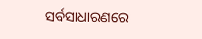ସର୍ବସାଧାରଣରେ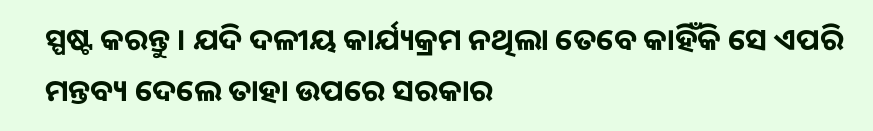ସ୍ପଷ୍ଟ କରନ୍ତୁ । ଯଦି ଦଳୀୟ କାର୍ଯ୍ୟକ୍ରମ ନଥିଲା ତେବେ କାହିଁକି ସେ ଏପରି ମନ୍ତବ୍ୟ ଦେଲେ ତାହା ଉପରେ ସରକାର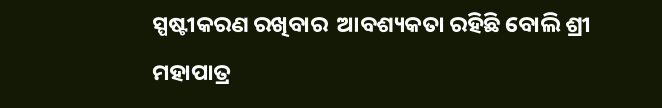ସ୍ପଷ୍ଟୀକରଣ ରଖିବାର  ଆବଶ୍ୟକତା ରହିଛି ବୋଲି ଶ୍ରୀ ମହାପାତ୍ର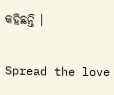କହିଛନ୍ତି ।

Spread the love